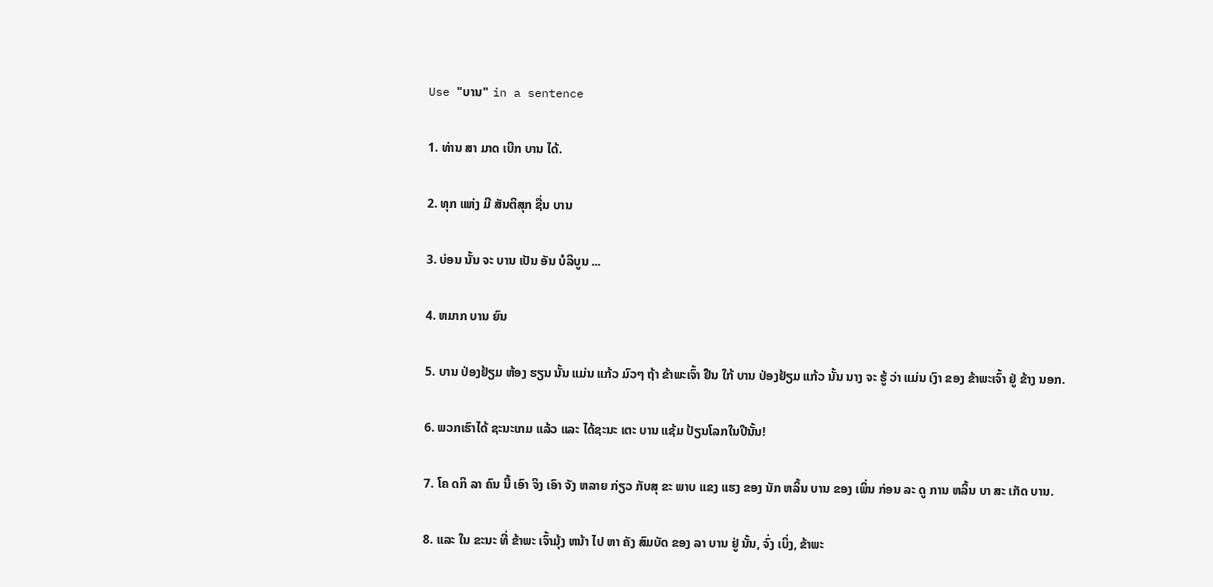Use "ບານ" in a sentence

1. ທ່ານ ສາ ມາດ ເບີກ ບານ ໄດ້.

2. ທຸກ ແຫ່ງ ມີ ສັນຕິສຸກ ຊື່ນ ບານ

3. ບ່ອນ ນັ້ນ ຈະ ບານ ເປັນ ອັນ ບໍລິບູນ ...

4. ຫມາກ ບານ ຍົນ

5. ບານ ປ່ອງຢ້ຽມ ຫ້ອງ ຮຽນ ນັ້ນ ແມ່ນ ແກ້ວ ມົວໆ ຖ້າ ຂ້າພະເຈົ້າ ຢືນ ໃກ້ ບານ ປ່ອງຢ້ຽມ ແກ້ວ ນັ້ນ ນາງ ຈະ ຮູ້ ວ່າ ແມ່ນ ເງົາ ຂອງ ຂ້າພະເຈົ້າ ຢູ່ ຂ້າງ ນອກ.

6. ພວກເຮົາໄດ້ ຊະນະເກມ ແລ້ວ ແລະ ໄດ້ຊະນະ ເຕະ ບານ ແຊ້ມ ປ້ຽນໂລກໃນປີນັ້ນ!

7. ໂຄ ດກິ ລາ ຄົນ ນີ້ ເອົາ ຈິງ ເອົາ ຈັງ ຫລາຍ ກ່ຽວ ກັບສຸ ຂະ ພາບ ແຂງ ແຮງ ຂອງ ນັກ ຫລິ້ນ ບານ ຂອງ ເພິ່ນ ກ່ອນ ລະ ດູ ການ ຫລິ້ນ ບາ ສະ ເກັດ ບານ.

8. ແລະ ໃນ ຂະນະ ທີ່ ຂ້າພະ ເຈົ້າມຸ້ງ ຫນ້າ ໄປ ຫາ ຄັງ ສົມບັດ ຂອງ ລາ ບານ ຢູ່ ນັ້ນ, ຈົ່ງ ເບິ່ງ, ຂ້າພະ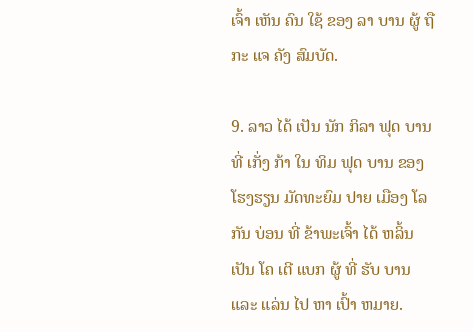ເຈົ້າ ເຫັນ ຄົນ ໃຊ້ ຂອງ ລາ ບານ ຜູ້ ຖື ກະ ແຈ ຄັງ ສົມບັດ.

9. ລາວ ໄດ້ ເປັນ ນັກ ກິລາ ຟຸດ ບານ ທີ່ ເກັ່ງ ກ້າ ໃນ ທິມ ຟຸດ ບານ ຂອງ ໂຮງຮຽນ ມັດທະຍົມ ປາຍ ເມືອງ ໂລ ກັນ ບ່ອນ ທີ່ ຂ້າພະເຈົ້າ ໄດ້ ຫລິ້ນ ເປັນ ໂຄ ເຕີ ແບກ ຜູ້ ທີ່ ຮັບ ບານ ແລະ ແລ່ນ ໄປ ຫາ ເປົ້າ ຫມາຍ.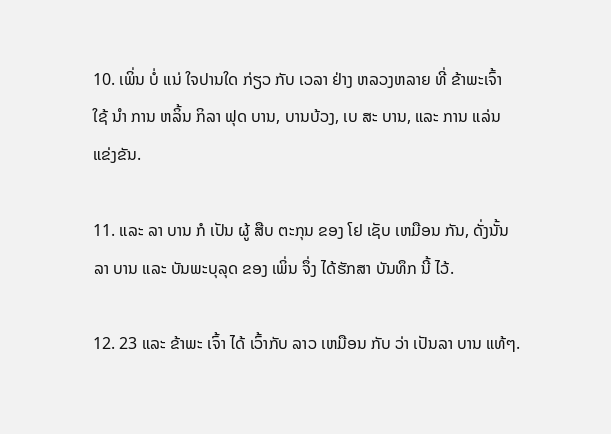10. ເພິ່ນ ບໍ່ ແນ່ ໃຈປານໃດ ກ່ຽວ ກັບ ເວລາ ຢ່າງ ຫລວງຫລາຍ ທີ່ ຂ້າພະເຈົ້າ ໃຊ້ ນໍາ ການ ຫລິ້ນ ກິລາ ຟຸດ ບານ, ບານບ້ວງ, ເບ ສະ ບານ, ແລະ ການ ແລ່ນ ແຂ່ງຂັນ.

11. ແລະ ລາ ບານ ກໍ ເປັນ ຜູ້ ສືບ ຕະກຸນ ຂອງ ໂຢ ເຊັບ ເຫມືອນ ກັນ, ດັ່ງນັ້ນ ລາ ບານ ແລະ ບັນພະບຸລຸດ ຂອງ ເພິ່ນ ຈຶ່ງ ໄດ້ຮັກສາ ບັນທຶກ ນີ້ ໄວ້.

12. 23 ແລະ ຂ້າພະ ເຈົ້າ ໄດ້ ເວົ້າກັບ ລາວ ເຫມືອນ ກັບ ວ່າ ເປັນລາ ບານ ແທ້ໆ.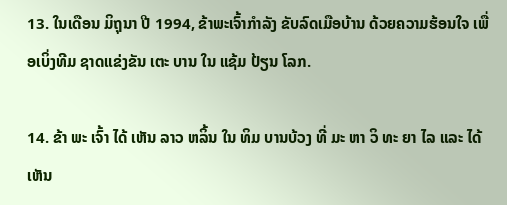13. ໃນເດືອນ ມິຖຸນາ ປີ 1994, ຂ້າພະເຈົ້າກໍາລັງ ຂັບລົດເມືອບ້ານ ດ້ວຍຄວາມຮ້ອນໃຈ ເພື່ອເບິ່ງທີມ ຊາດແຂ່ງຂັນ ເຕະ ບານ ໃນ ແຊ້ມ ປ້ຽນ ໂລກ.

14. ຂ້າ ພະ ເຈົ້າ ໄດ້ ເຫັນ ລາວ ຫລິ້ນ ໃນ ທິມ ບານບ້ວງ ທີ່ ມະ ຫາ ວິ ທະ ຍາ ໄລ ແລະ ໄດ້ ເຫັນ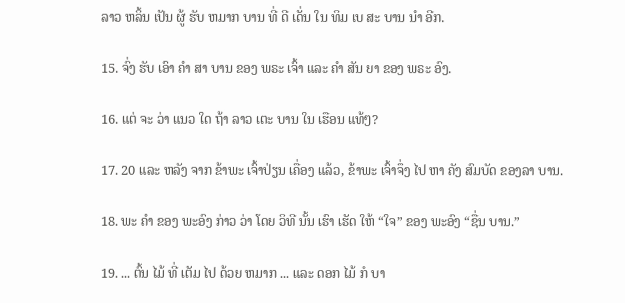ລາວ ຫລິ້ນ ເປັນ ຜູ້ ຮັບ ຫມາກ ບານ ທີ່ ດີ ເດັ່ນ ໃນ ທິມ ເບ ສະ ບານ ນໍາ ອີກ.

15. ຈົ່ງ ຮັບ ເອົາ ຄໍາ ສາ ບານ ຂອງ ພຣະ ເຈົ້າ ແລະ ຄໍາ ສັນ ຍາ ຂອງ ພຣະ ອົງ.

16. ແຕ່ ຈະ ວ່າ ແນວ ໃດ ຖ້າ ລາວ ເຕະ ບານ ໃນ ເຮືອນ ແທ້ໆ?

17. 20 ແລະ ຫລັງ ຈາກ ຂ້າພະ ເຈົ້າປ່ຽນ ເຄື່ອງ ແລ້ວ, ຂ້າພະ ເຈົ້າຈຶ່ງ ໄປ ຫາ ຄັງ ສົມບັດ ຂອງລາ ບານ.

18. ພະ ຄໍາ ຂອງ ພະອົງ ກ່າວ ວ່າ ໂດຍ ວິທີ ນັ້ນ ເຮົາ ເຮັດ ໃຫ້ “ໃຈ” ຂອງ ພະອົງ “ຊື່ນ ບານ.”

19. ... ຕົ້ນ ໄມ້ ທີ່ ເຕັມ ໄປ ດ້ວຍ ຫມາກ ... ແລະ ດອກ ໄມ້ ກໍ ບາ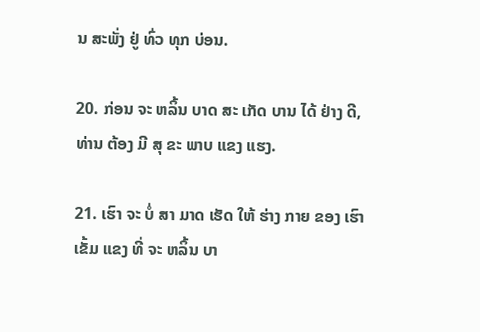ນ ສະພັ່ງ ຢູ່ ທົ່ວ ທຸກ ບ່ອນ.

20. ກ່ອນ ຈະ ຫລິ້ນ ບາດ ສະ ເກັດ ບານ ໄດ້ ຢ່າງ ດີ, ທ່ານ ຕ້ອງ ມີ ສຸ ຂະ ພາບ ແຂງ ແຮງ.

21. ເຮົາ ຈະ ບໍ່ ສາ ມາດ ເຮັດ ໃຫ້ ຮ່າງ ກາຍ ຂອງ ເຮົາ ເຂັ້ມ ແຂງ ທີ່ ຈະ ຫລິ້ນ ບາ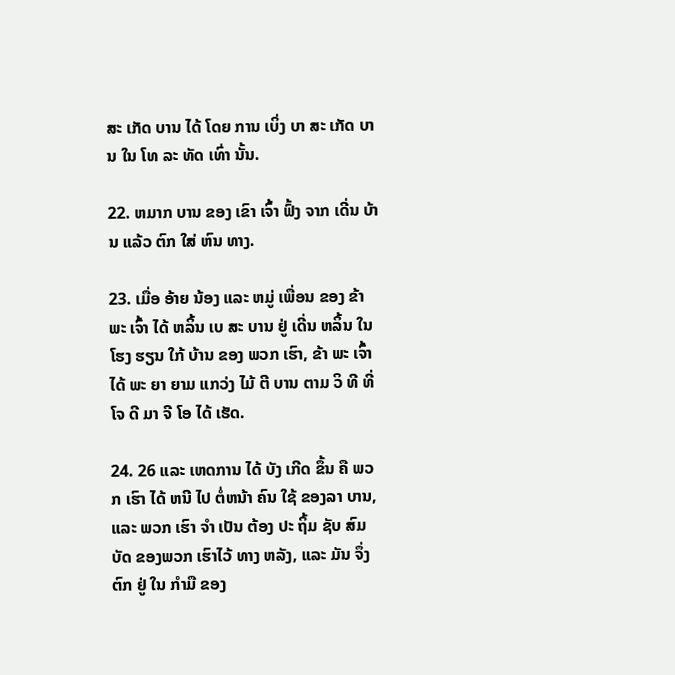ສະ ເກັດ ບານ ໄດ້ ໂດຍ ການ ເບິ່ງ ບາ ສະ ເກັດ ບານ ໃນ ໂທ ລະ ທັດ ເທົ່າ ນັ້ນ.

22. ຫມາກ ບານ ຂອງ ເຂົາ ເຈົ້າ ຟົ້ງ ຈາກ ເດີ່ນ ບ້ານ ແລ້ວ ຕົກ ໃສ່ ຫົນ ທາງ.

23. ເມື່ອ ອ້າຍ ນ້ອງ ແລະ ຫມູ່ ເພື່ອນ ຂອງ ຂ້າ ພະ ເຈົ້າ ໄດ້ ຫລິ້ນ ເບ ສະ ບານ ຢູ່ ເດີ່ນ ຫລິ້ນ ໃນ ໂຮງ ຮຽນ ໃກ້ ບ້ານ ຂອງ ພວກ ເຮົາ, ຂ້າ ພະ ເຈົ້າ ໄດ້ ພະ ຍາ ຍາມ ແກວ່ງ ໄມ້ ຕີ ບານ ຕາມ ວິ ທີ ທີ່ ໂຈ ດີ ມາ ຈີ ໂອ ໄດ້ ເຮັດ.

24. 26 ແລະ ເຫດການ ໄດ້ ບັງ ເກີດ ຂຶ້ນ ຄື ພວກ ເຮົາ ໄດ້ ຫນີ ໄປ ຕໍ່ຫນ້າ ຄົນ ໃຊ້ ຂອງລາ ບານ, ແລະ ພວກ ເຮົາ ຈໍາ ເປັນ ຕ້ອງ ປະ ຖິ້ມ ຊັບ ສົມບັດ ຂອງພວກ ເຮົາໄວ້ ທາງ ຫລັງ, ແລະ ມັນ ຈຶ່ງ ຕົກ ຢູ່ ໃນ ກໍາມື ຂອງ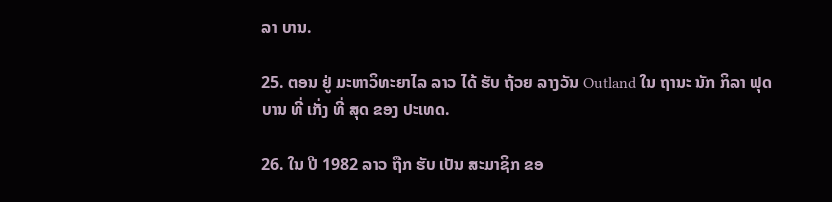ລາ ບານ.

25. ຕອນ ຢູ່ ມະຫາວິທະຍາໄລ ລາວ ໄດ້ ຮັບ ຖ້ວຍ ລາງວັນ Outland ໃນ ຖານະ ນັກ ກິລາ ຟຸດ ບານ ທີ່ ເກັ່ງ ທີ່ ສຸດ ຂອງ ປະເທດ.

26. ໃນ ປີ 1982 ລາວ ຖືກ ຮັບ ເປັນ ສະມາຊິກ ຂອ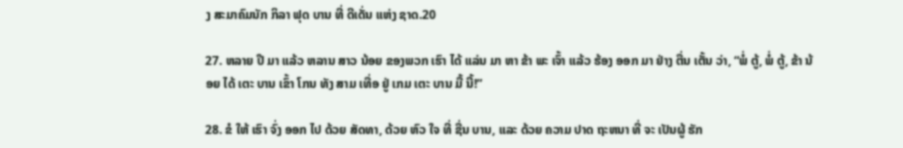ງ ສະມາຄົມນັກ ກິລາ ຟຸດ ບານ ທີ່ ດີເດັ່ນ ແຫ່ງ ຊາດ.20

27. ຫລາຍ ປີ ມາ ແລ້ວ ຫລານ ສາວ ນ້ອຍ ຂອງພວກ ເຮົາ ໄດ້ ແລ່ນ ມາ ຫາ ຂ້າ ພະ ເຈົ້າ ແລ້ວ ຮ້ອງ ອອກ ມາ ຢ່າງ ຕື່ນ ເຕັ້ນ ວ່າ, “ພໍ່ ຕູ້, ພໍ່ ຕູ້, ຂ້າ ນ້ອຍ ໄດ້ ເຕະ ບານ ເຂົ້າ ໂກນ ທັງ ສາມ ເທື່ອ ຢູ່ ເກມ ເຕະ ບານ ມື້ ນີ້!”

28. ຂໍ ໃຫ້ ເຮົາ ຈົ່ງ ອອກ ໄປ ດ້ວຍ ສັດທາ, ດ້ວຍ ຫົວ ໃຈ ທີ່ ຊື່ນ ບານ, ແລະ ດ້ວຍ ຄວາມ ປາດ ຖະຫນາ ທີ່ ຈະ ເປັນຜູ້ ຮັກ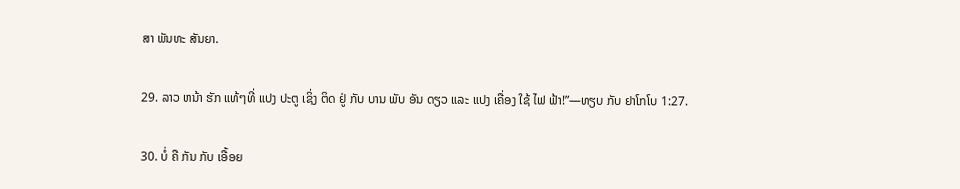ສາ ພັນທະ ສັນຍາ.

29. ລາວ ຫນ້າ ຮັກ ແທ້ໆທີ່ ແປງ ປະຕູ ເຊິ່ງ ຕິດ ຢູ່ ກັບ ບານ ພັບ ອັນ ດຽວ ແລະ ແປງ ເຄື່ອງ ໃຊ້ ໄຟ ຟ້າ!”—ທຽບ ກັບ ຢາໂກໂບ 1:27.

30. ບໍ່ ຄື ກັນ ກັບ ເອື້ອຍ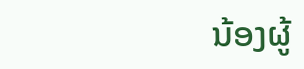ນ້ອງຜູ້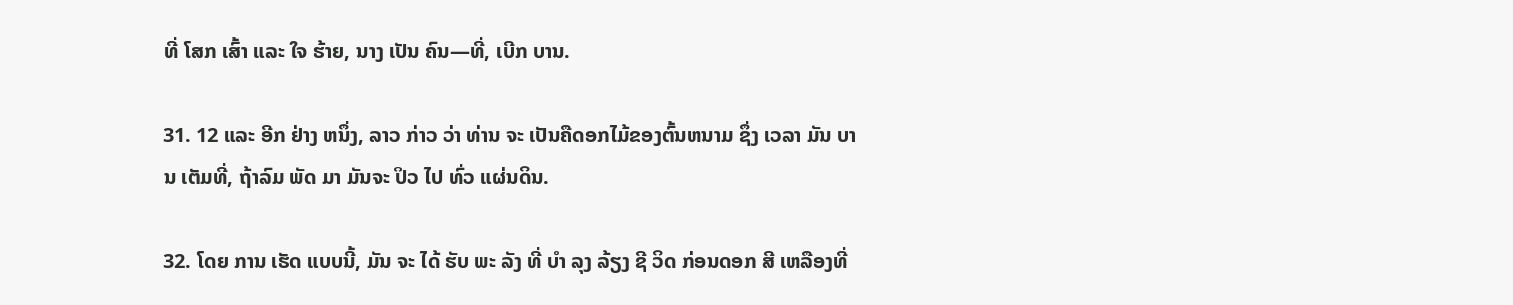ທີ່ ໂສກ ເສົ້າ ແລະ ໃຈ ຮ້າຍ, ນາງ ເປັນ ຄົນ—ທີ່, ເບີກ ບານ.

31. 12 ແລະ ອີກ ຢ່າງ ຫນຶ່ງ, ລາວ ກ່າວ ວ່າ ທ່ານ ຈະ ເປັນຄືດອກໄມ້ຂອງຕົ້ນຫນາມ ຊຶ່ງ ເວລາ ມັນ ບານ ເຕັມທີ່, ຖ້າລົມ ພັດ ມາ ມັນຈະ ປິວ ໄປ ທົ່ວ ແຜ່ນດິນ.

32. ໂດຍ ການ ເຮັດ ແບບນີ້, ມັນ ຈະ ໄດ້ ຮັບ ພະ ລັງ ທີ່ ບໍາ ລຸງ ລ້ຽງ ຊີ ວິດ ກ່ອນດອກ ສີ ເຫລືອງທີ່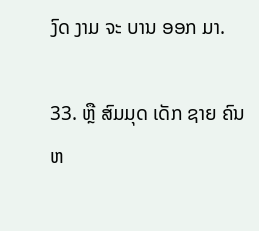ງົດ ງາມ ຈະ ບານ ອອກ ມາ.

33. ຫຼື ສົມມຸດ ເດັກ ຊາຍ ຄົນ ຫ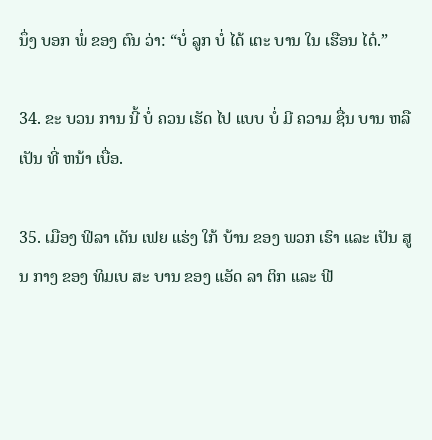ນຶ່ງ ບອກ ພໍ່ ຂອງ ຕົນ ວ່າ: “ບໍ່ ລູກ ບໍ່ ໄດ້ ເຕະ ບານ ໃນ ເຮືອນ ໄດ໋.”

34. ຂະ ບວນ ການ ນີ້ ບໍ່ ຄວນ ເຮັດ ໄປ ແບບ ບໍ່ ມີ ຄວາມ ຊື່ນ ບານ ຫລື ເປັນ ທີ່ ຫນ້າ ເບື່ອ.

35. ເມືອງ ຟິລາ ເດັນ ເຟຍ ແຮ່ງ ໃກ້ ບ້ານ ຂອງ ພວກ ເຮົາ ແລະ ເປັນ ສູນ ກາງ ຂອງ ທິມເບ ສະ ບານ ຂອງ ແອັດ ລາ ຕິກ ແລະ ຟີ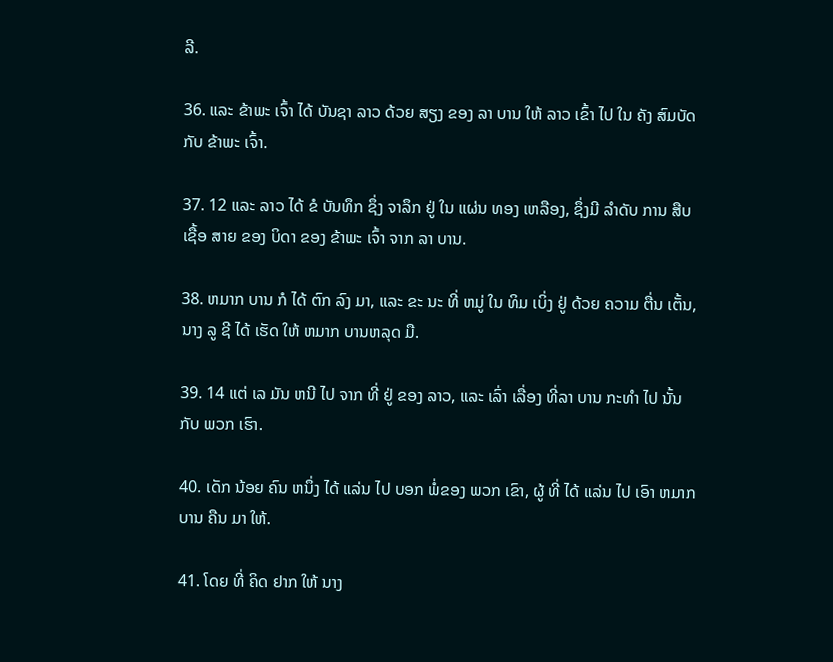ລີ.

36. ແລະ ຂ້າພະ ເຈົ້າ ໄດ້ ບັນຊາ ລາວ ດ້ວຍ ສຽງ ຂອງ ລາ ບານ ໃຫ້ ລາວ ເຂົ້າ ໄປ ໃນ ຄັງ ສົມບັດ ກັບ ຂ້າພະ ເຈົ້າ.

37. 12 ແລະ ລາວ ໄດ້ ຂໍ ບັນທຶກ ຊຶ່ງ ຈາລຶກ ຢູ່ ໃນ ແຜ່ນ ທອງ ເຫລືອງ, ຊຶ່ງມີ ລໍາດັບ ການ ສືບ ເຊື້ອ ສາຍ ຂອງ ບິດາ ຂອງ ຂ້າພະ ເຈົ້າ ຈາກ ລາ ບານ.

38. ຫມາກ ບານ ກໍ ໄດ້ ຕົກ ລົງ ມາ, ແລະ ຂະ ນະ ທີ່ ຫມູ່ ໃນ ທິມ ເບິ່ງ ຢູ່ ດ້ວຍ ຄວາມ ຕື່ນ ເຕັ້ນ, ນາງ ລູ ຊີ ໄດ້ ເຮັດ ໃຫ້ ຫມາກ ບານຫລຸດ ມື.

39. 14 ແຕ່ ເລ ມັນ ຫນີ ໄປ ຈາກ ທີ່ ຢູ່ ຂອງ ລາວ, ແລະ ເລົ່າ ເລື່ອງ ທີ່ລາ ບານ ກະທໍາ ໄປ ນັ້ນ ກັບ ພວກ ເຮົາ.

40. ເດັກ ນ້ອຍ ຄົນ ຫນຶ່ງ ໄດ້ ແລ່ນ ໄປ ບອກ ພໍ່ຂອງ ພວກ ເຂົາ, ຜູ້ ທີ່ ໄດ້ ແລ່ນ ໄປ ເອົາ ຫມາກ ບານ ຄືນ ມາ ໃຫ້.

41. ໂດຍ ທີ່ ຄິດ ຢາກ ໃຫ້ ນາງ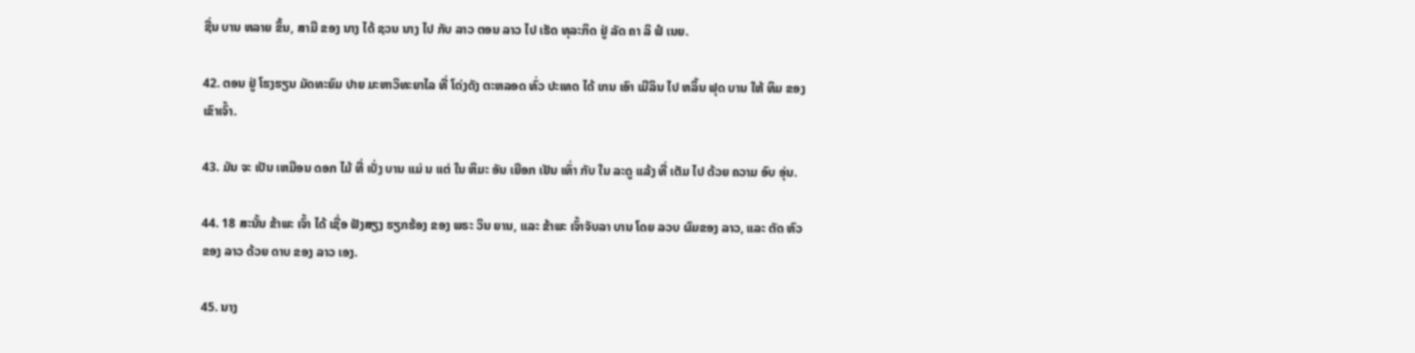ຊື່ນ ບານ ຫລາຍ ຂຶ້ນ, ສາມີ ຂອງ ນາງ ໄດ້ ຊວນ ນາງ ໄປ ກັບ ລາວ ຕອນ ລາວ ໄປ ເຮັດ ທຸລະກິດ ຢູ່ ລັດ ຄາ ລິ ຟໍ ເນຍ.

42. ຕອນ ຢູ່ ໂຮງຮຽນ ມັດທະຍົມ ປາຍ ມະຫາວິທະຍາໄລ ທີ່ ໂດ່ງດັງ ຕະຫລອດ ທົ່ວ ປະເທດ ໄດ້ ເກນ ເອົາ ເມີລິນ ໄປ ຫລິ້ນ ຟຸດ ບານ ໃຫ້ ທິມ ຂອງ ເຂົາເຈົ້າ.

43. ມັນ ຈະ ເປັນ ເຫມືອນ ດອກ ໄມ້ ທີ່ ເບັ່ງ ບານ ແມ່ ນ ແຕ່ ໃນ ຫິມະ ອັນ ເຍືອກ ເຢັນ ເທົ່າ ກັບ ໃນ ລະດູ ແລ້ງ ທີ່ ເຕັມ ໄປ ດ້ວຍ ຄວາມ ອົບ ອຸ່ນ.

44. 18 ສະນັ້ນ ຂ້າພະ ເຈົ້າ ໄດ້ ເຊື່ອ ຟັງສຽງ ຮຽກຮ້ອງ ຂອງ ພຣະ ວິນ ຍານ, ແລະ ຂ້າພະ ເຈົ້າຈັບລາ ບານ ໂດຍ ລວບ ຜົມຂອງ ລາວ, ແລະ ຕັດ ຫົວ ຂອງ ລາວ ດ້ວຍ ດາບ ຂອງ ລາວ ເອງ.

45. ນາງ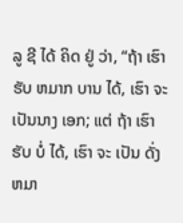ລູ ຊີ ໄດ້ ຄິດ ຢູ່ ວ່າ, “ຖ້າ ເຮົາ ຮັບ ຫມາກ ບານ ໄດ້, ເຮົາ ຈະ ເປັນນາງ ເອກ; ແຕ່ ຖ້າ ເຮົາ ຮັບ ບໍ່ ໄດ້, ເຮົາ ຈະ ເປັນ ດັ່ງ ຫມາ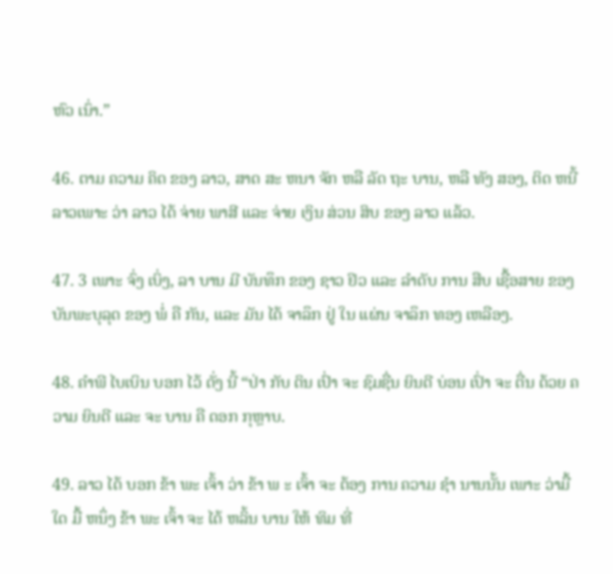ຫົວ ເນົ່າ.”

46. ຕາມ ຄວາມ ຄິດ ຂອງ ລາວ, ສາດ ສະ ຫນາ ຈັກ ຫລື ລັດ ຖະ ບານ, ຫລື ທັງ ສອງ, ຕິດ ຫນີ້ ລາວເພາະ ວ່າ ລາວ ໄດ້ ຈ່າຍ ພາສີ ແລະ ຈ່າຍ ເງິນ ສ່ວນ ສິບ ຂອງ ລາວ ແລ້ວ.

47. 3 ເພາະ ຈົ່ງ ເບິ່ງ, ລາ ບານ ມີ ບັນທຶກ ຂອງ ຊາວ ຢິວ ແລະ ລໍາດັບ ການ ສືບ ເຊື້ອສາຍ ຂອງ ບັນພະບຸລຸດ ຂອງ ພໍ່ ຄື ກັນ, ແລະ ມັນ ໄດ້ ຈາລຶກ ຢູ່ ໃນ ແຜ່ນ ຈາລຶກ ທອງ ເຫລືອງ.

48. ຄໍາພີ ໄບເບິນ ບອກ ໄວ້ ດັ່ງ ນີ້ “ປ່າ ກັບ ດິນ ເປົ່າ ຈະ ຊົມຊື່ນ ຍິນດີ ບ່ອນ ເປົ່າ ຈະ ຕື່ນ ດ້ວຍ ຄວາມ ຍິນດີ ແລະ ຈະ ບານ ຄື ດອກ ກຸຫຼາບ.

49. ລາວ ໄດ້ ບອກ ຂ້າ ພະ ເຈົ້າ ວ່າ ຂ້າ ພ ະ ເຈົ້າ ຈະ ຕ້ອງ ການ ຄວາມ ຊໍາ ນານນັ້ນ ເພາະ ວ່າມື້ ໃດ ມື້ ຫນຶ່ງ ຂ້າ ພະ ເຈົ້າ ຈະ ໄດ້ ຫລິ້ນ ບານ ໃຫ້ ທິມ ທີ່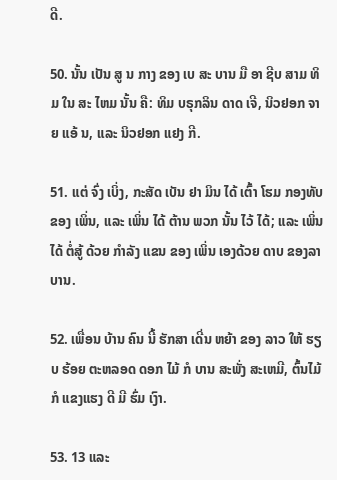ດີ.

50. ນັ້ນ ເປັນ ສູ ນ ກາງ ຂອງ ເບ ສະ ບານ ມື ອາ ຊີບ ສາມ ທິມ ໃນ ສະ ໄຫມ ນັ້ນ ຄື: ທິມ ບຣຸກລິນ ດາດ ເຈີ, ນິວຢອກ ຈາ ຍ ແອ້ ນ, ແລະ ນິວຢອກ ແຢງ ກີ.

51. ແຕ່ ຈົ່ງ ເບິ່ງ, ກະສັດ ເບັນ ຢາ ມິນ ໄດ້ ເຕົ້າ ໂຮມ ກອງທັບ ຂອງ ເພິ່ນ, ແລະ ເພິ່ນ ໄດ້ ຕ້ານ ພວກ ນັ້ນ ໄວ້ ໄດ້; ແລະ ເພິ່ນ ໄດ້ ຕໍ່ສູ້ ດ້ວຍ ກໍາລັງ ແຂນ ຂອງ ເພິ່ນ ເອງດ້ວຍ ດາບ ຂອງລາ ບານ.

52. ເພື່ອນ ບ້ານ ຄົນ ນີ້ ຮັກສາ ເດີ່ນ ຫຍ້າ ຂອງ ລາວ ໃຫ້ ຮຽບ ຮ້ອຍ ຕະຫລອດ ດອກ ໄມ້ ກໍ ບານ ສະພັ່ງ ສະເຫມີ, ຕົ້ນໄມ້ ກໍ ແຂງແຮງ ດີ ມີ ຮົ່ມ ເງົາ.

53. 13 ແລະ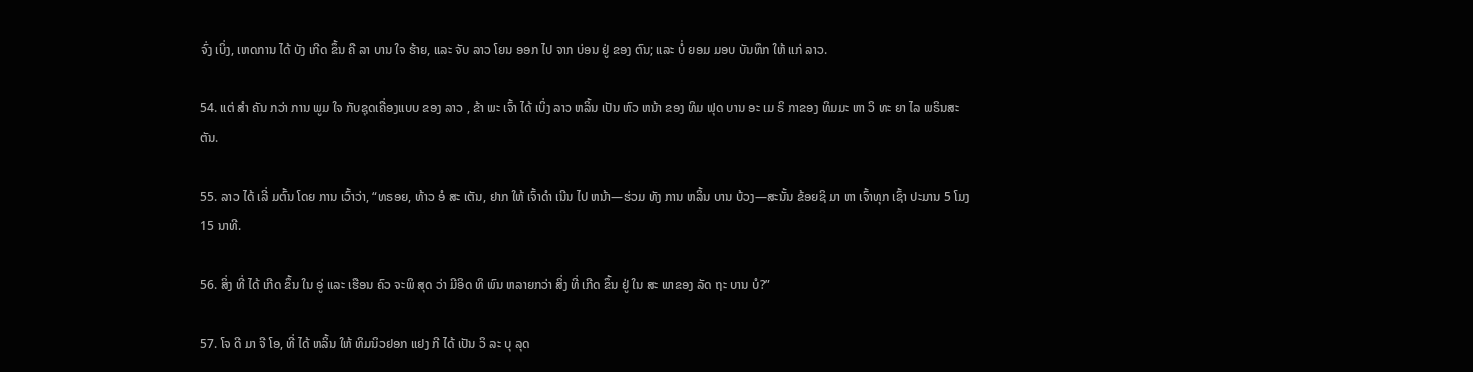ຈົ່ງ ເບິ່ງ, ເຫດການ ໄດ້ ບັງ ເກີດ ຂຶ້ນ ຄື ລາ ບານ ໃຈ ຮ້າຍ, ແລະ ຈັບ ລາວ ໂຍນ ອອກ ໄປ ຈາກ ບ່ອນ ຢູ່ ຂອງ ຕົນ; ແລະ ບໍ່ ຍອມ ມອບ ບັນທຶກ ໃຫ້ ແກ່ ລາວ.

54. ແຕ່ ສໍາ ຄັນ ກວ່າ ການ ພູມ ໃຈ ກັບຊຸດເຄື່ອງແບບ ຂອງ ລາວ , ຂ້າ ພະ ເຈົ້າ ໄດ້ ເບິ່ງ ລາວ ຫລິ້ນ ເປັນ ຫົວ ຫນ້າ ຂອງ ທິມ ຟຸດ ບານ ອະ ເມ ຣິ ກາຂອງ ທິມມະ ຫາ ວິ ທະ ຍາ ໄລ ພຣິນສະ ຕັນ.

55. ລາວ ໄດ້ ເລີ່ ມຕົ້ນ ໂດຍ ການ ເວົ້າວ່າ, “ທຣອຍ, ທ້າວ ອໍ ສະ ເຕັນ, ຢາກ ໃຫ້ ເຈົ້າດໍາ ເນີນ ໄປ ຫນ້າ—ຮ່ວມ ທັງ ການ ຫລິ້ນ ບານ ບ້ວງ—ສະນັ້ນ ຂ້ອຍຊິ ມາ ຫາ ເຈົ້າທຸກ ເຊົ້າ ປະມານ 5 ໂມງ 15 ນາທີ.

56. ສິ່ງ ທີ່ ໄດ້ ເກີດ ຂຶ້ນ ໃນ ອູ່ ແລະ ເຮືອນ ຄົວ ຈະພິ ສຸດ ວ່າ ມີອິດ ທິ ພົນ ຫລາຍກວ່າ ສິ່ງ ທີ່ ເກີດ ຂຶ້ນ ຢູ່ ໃນ ສະ ພາຂອງ ລັດ ຖະ ບານ ບໍ?”

57. ໂຈ ດີ ມາ ຈີ ໂອ, ທີ່ ໄດ້ ຫລິ້ນ ໃຫ້ ທິມນິວຢອກ ແຢງ ກີ ໄດ້ ເປັນ ວິ ລະ ບຸ ລຸດ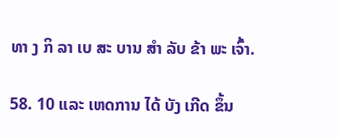ທາ ງ ກິ ລາ ເບ ສະ ບານ ສໍາ ລັບ ຂ້າ ພະ ເຈົ້າ.

58. 10 ແລະ ເຫດການ ໄດ້ ບັງ ເກີດ ຂຶ້ນ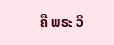ຄື ພຣະ ວິ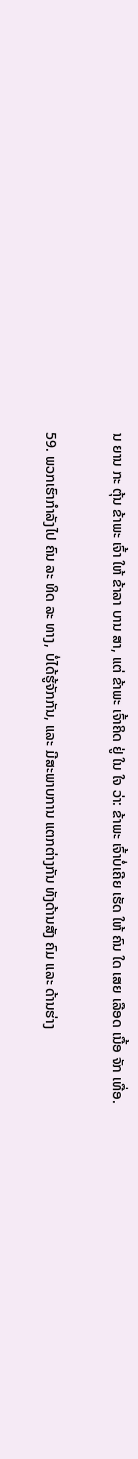ນ ຍານ ກະ ຕຸ້ນ ຂ້າພະ ເຈົ້າ ໃຫ້ ຂ້າລາ ບານ ສາ, ແຕ່ ຂ້າພະ ເຈົ້າຄິດ ຢູ່ ໃນ ໃຈ ວ່າ: ຂ້າພະ ເຈົ້າບໍ່ເຄີຍ ເຮັດ ໃຫ້ ຄົນ ໃດ ເສຍ ເລືອດ ເນື້ອ ຈັກ ເທື່ອ.

59. ພວກເຮົາກໍາລັງໄປ ຄົນ ລະ ທິດ ລະ ທາງ, ບໍ່ໄດ້ຮູ້ຈັກກັນ, ແລະ ມີສະພາບການ ແຕກຕ່າງກັນ ທັງດ້ານສັງ ຄົມ ແລະ ດ້ານຮ່າງ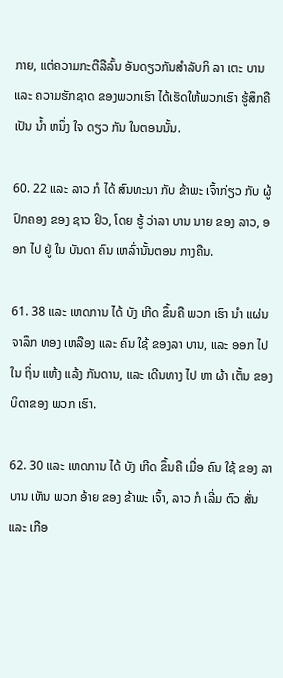ກາຍ, ແຕ່ຄວາມກະຕືລືລົ້ນ ອັນດຽວກັນສໍາລັບກິ ລາ ເຕະ ບານ ແລະ ຄວາມຮັກຊາດ ຂອງພວກເຮົາ ໄດ້ເຮັດໃຫ້ພວກເຮົາ ຮູ້ສຶກຄືເປັນ ນ້ຳ ຫນຶ່ງ ໃຈ ດຽວ ກັນ ໃນຕອນນັ້ນ.

60. 22 ແລະ ລາວ ກໍ ໄດ້ ສົນທະນາ ກັບ ຂ້າພະ ເຈົ້າກ່ຽວ ກັບ ຜູ້ ປົກຄອງ ຂອງ ຊາວ ຢິວ, ໂດຍ ຮູ້ ວ່າລາ ບານ ນາຍ ຂອງ ລາວ, ອອກ ໄປ ຢູ່ ໃນ ບັນດາ ຄົນ ເຫລົ່ານັ້ນຕອນ ກາງຄືນ.

61. 38 ແລະ ເຫດການ ໄດ້ ບັງ ເກີດ ຂຶ້ນຄື ພວກ ເຮົາ ນໍາ ແຜ່ນ ຈາລຶກ ທອງ ເຫລືອງ ແລະ ຄົນ ໃຊ້ ຂອງລາ ບານ, ແລະ ອອກ ໄປ ໃນ ຖິ່ນ ແຫ້ງ ແລ້ງ ກັນດານ, ແລະ ເດີນທາງ ໄປ ຫາ ຜ້າ ເຕັ້ນ ຂອງ ບິດາຂອງ ພວກ ເຮົາ.

62. 30 ແລະ ເຫດການ ໄດ້ ບັງ ເກີດ ຂຶ້ນຄື ເມື່ອ ຄົນ ໃຊ້ ຂອງ ລາ ບານ ເຫັນ ພວກ ອ້າຍ ຂອງ ຂ້າພະ ເຈົ້າ, ລາວ ກໍ ເລີ່ມ ຕົວ ສັ່ນ ແລະ ເກືອ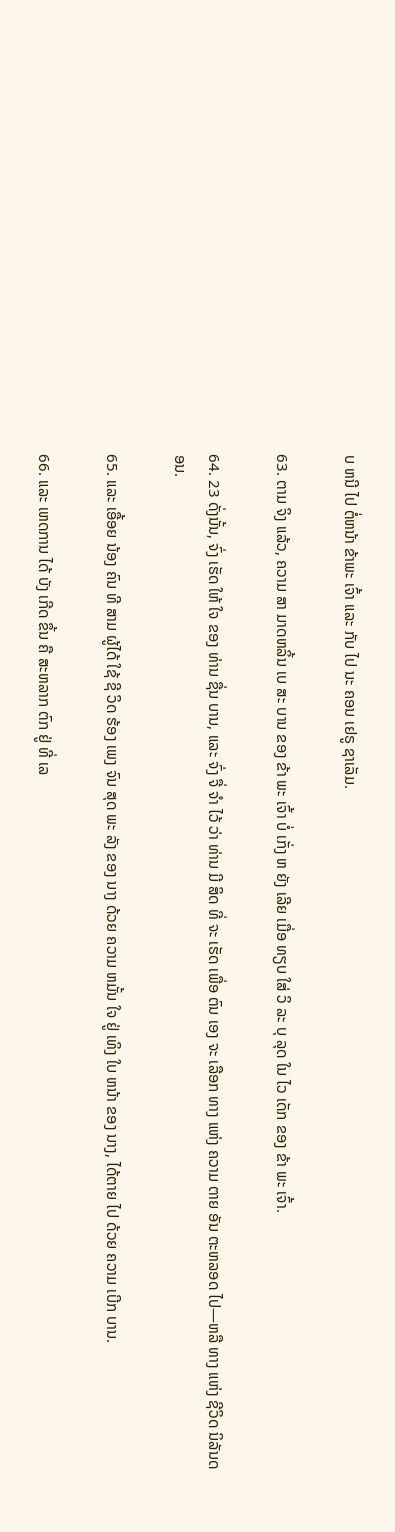ບ ຫນີ ໄປ ຕໍ່ຫນ້າ ຂ້າພະ ເຈົ້າ ແລະ ກັບ ໄປ ນະ ຄອນ ເຢຣູ ຊາເລັມ.

63. ຕາມ ຈິງ ແລ້ວ, ຄວາມ ສາ ມາດຫລິ້ນ ເບ ສະ ບານ ຂອງ ຂ້າ ພະ ເຈົ້າ ບໍ່ ເກັ່ງ ຫ ຍັງ ເລີຍ ເມື່ອ ທຽບ ໃສ່ ວິ ລະ ບຸ ລຸດ ໃນ ໄວ ເດັກ ຂອງ ຂ້າ ພະ ເຈົ້າ.

64. 23 ດັ່ງນັ້ນ, ຈົ່ງ ເຮັດ ໃຫ້ ໃຈ ຂອງ ທ່ານ ຊື່ນ ບານ, ແລະ ຈົ່ງ ຈື່ ຈໍາ ໄວ້ ວ່າ ທ່ານ ມີ ສິດ ທີ່ ຈະ ເຮັດ ເພື່ອ ຕົນ ເອງ ຈະ ເລືອກ ທາງ ແຫ່ງ ຄວາມ ຕາຍ ອັນ ຕະຫລອດ ໄປ—ຫລື ທາງ ແຫ່ງ ຊີວິດ ນິລັນດອນ.

65. ແລະ ເອື້ອຍ ນ້ອງ ຄົນ ທີ ສາມ ຜູ້ໄດ້ ໃຊ້ ຊີ ວິດ ຮ້ອງ ເພງ ຈົນ ສຸດ ພະ ລັງ ຂອງ ນາງ ດ້ວຍ ຄວາມ ຫມັ້ນ ໃຈ ຢູ່ ເທິງ ໃບ ຫນ້າ ຂອງ ນາງ, ໄດ້ຕາຍ ໄປ ດ້ວຍ ຄວາມ ເບີກ ບານ.

66. ແລະ ເຫດການ ໄດ້ ບັງ ເກີດ ຂຶ້ນ ຄື ສະຫລາກ ຕົກ ຢູ່ ທີ່ ເລ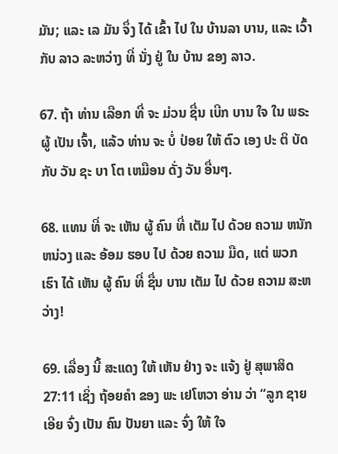ມັນ; ແລະ ເລ ມັນ ຈຶ່ງ ໄດ້ ເຂົ້າ ໄປ ໃນ ບ້ານລາ ບານ, ແລະ ເວົ້າກັບ ລາວ ລະຫວ່າງ ທີ່ ນັ່ງ ຢູ່ ໃນ ບ້ານ ຂອງ ລາວ.

67. ຖ້າ ທ່ານ ເລືອກ ທີ່ ຈະ ມ່ວນ ຊື່ນ ເບີກ ບານ ໃຈ ໃນ ພຣະຜູ້ ເປັນ ເຈົ້າ, ແລ້ວ ທ່ານ ຈະ ບໍ່ ປ່ອຍ ໃຫ້ ຕົວ ເອງ ປະ ຕິ ບັດ ກັບ ວັນ ຊະ ບາ ໂຕ ເຫມືອນ ດັ່ງ ວັນ ອື່ນໆ.

68. ແທນ ທີ່ ຈະ ເຫັນ ຜູ້ ຄົນ ທີ່ ເຕັມ ໄປ ດ້ວຍ ຄວາມ ຫນັກຫນ່ວງ ແລະ ອ້ອມ ຮອບ ໄປ ດ້ວຍ ຄວາມ ມືດ, ແຕ່ ພວກ ເຮົາ ໄດ້ ເຫັນ ຜູ້ ຄົນ ທີ່ ຊື່ນ ບານ ເຕັມ ໄປ ດ້ວຍ ຄວາມ ສະຫວ່າງ!

69. ເລື່ອງ ນີ້ ສະແດງ ໃຫ້ ເຫັນ ຢ່າງ ຈະ ແຈ້ງ ຢູ່ ສຸພາສິດ 27:11 ເຊິ່ງ ຖ້ອຍຄໍາ ຂອງ ພະ ເຢໂຫວາ ອ່ານ ວ່າ “ລູກ ຊາຍ ເອີຍ ຈົ່ງ ເປັນ ຄົນ ປັນຍາ ແລະ ຈົ່ງ ໃຫ້ ໃຈ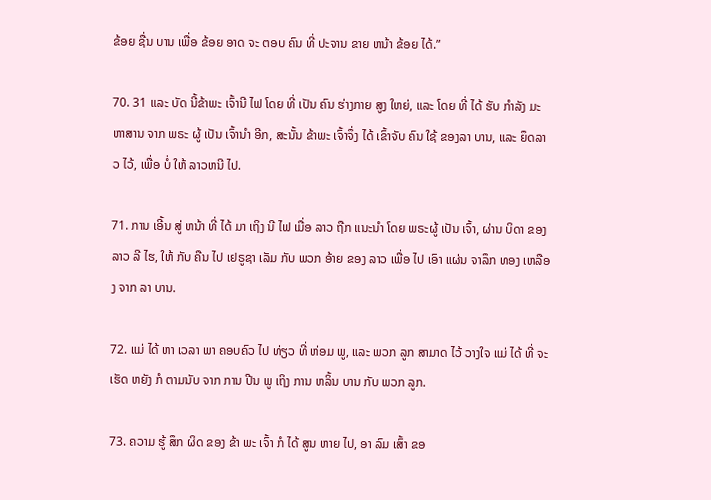ຂ້ອຍ ຊື່ນ ບານ ເພື່ອ ຂ້ອຍ ອາດ ຈະ ຕອບ ຄົນ ທີ່ ປະຈານ ຂາຍ ຫນ້າ ຂ້ອຍ ໄດ້.”

70. 31 ແລະ ບັດ ນີ້ຂ້າພະ ເຈົ້ານີ ໄຟ ໂດຍ ທີ່ ເປັນ ຄົນ ຮ່າງກາຍ ສູງ ໃຫຍ່, ແລະ ໂດຍ ທີ່ ໄດ້ ຮັບ ກໍາລັງ ມະຫາສານ ຈາກ ພຣະ ຜູ້ ເປັນ ເຈົ້ານໍາ ອີກ, ສະນັ້ນ ຂ້າພະ ເຈົ້າຈຶ່ງ ໄດ້ ເຂົ້າຈັບ ຄົນ ໃຊ້ ຂອງລາ ບານ, ແລະ ຍຶດລາວ ໄວ້, ເພື່ອ ບໍ່ ໃຫ້ ລາວຫນີ ໄປ.

71. ການ ເອີ້ນ ສູ່ ຫນ້າ ທີ່ ໄດ້ ມາ ເຖິງ ນີ ໄຟ ເມື່ອ ລາວ ຖືກ ແນະນໍາ ໂດຍ ພຣະຜູ້ ເປັນ ເຈົ້າ, ຜ່ານ ບິດາ ຂອງ ລາວ ລີ ໄຮ, ໃຫ້ ກັບ ຄືນ ໄປ ເຢຣູຊາ ເລັມ ກັບ ພວກ ອ້າຍ ຂອງ ລາວ ເພື່ອ ໄປ ເອົາ ແຜ່ນ ຈາລຶກ ທອງ ເຫລືອງ ຈາກ ລາ ບານ.

72. ແມ່ ໄດ້ ຫາ ເວລາ ພາ ຄອບຄົວ ໄປ ທ່ຽວ ທີ່ ຫ່ອມ ພູ, ແລະ ພວກ ລູກ ສາມາດ ໄວ້ ວາງໃຈ ແມ່ ໄດ້ ທີ່ ຈະ ເຮັດ ຫຍັງ ກໍ ຕາມນັບ ຈາກ ການ ປີນ ພູ ເຖິງ ການ ຫລິ້ນ ບານ ກັບ ພວກ ລູກ.

73. ຄວາມ ຮູ້ ສຶກ ຜິດ ຂອງ ຂ້າ ພະ ເຈົ້າ ກໍ ໄດ້ ສູນ ຫາຍ ໄປ, ອາ ລົມ ເສົ້າ ຂອ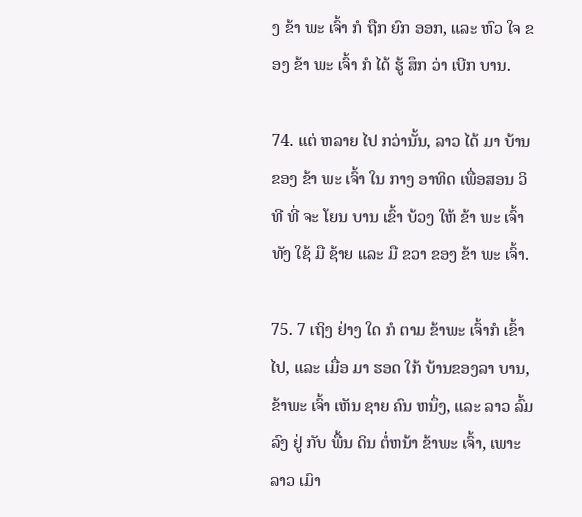ງ ຂ້າ ພະ ເຈົ້າ ກໍ ຖືກ ຍົກ ອອກ, ແລະ ຫົວ ໃຈ ຂອງ ຂ້າ ພະ ເຈົ້າ ກໍ ໄດ້ ຮູ້ ສຶກ ວ່າ ເບີກ ບານ.

74. ແຕ່ ຫລາຍ ໄປ ກວ່ານັ້ນ, ລາວ ໄດ້ ມາ ບ້ານ ຂອງ ຂ້າ ພະ ເຈົ້າ ໃນ ກາງ ອາທິດ ເພື່ອສອນ ວິ ທີ ທີ່ ຈະ ໂຍນ ບານ ເຂົ້າ ບ້ວງ ໃຫ້ ຂ້າ ພະ ເຈົ້າ ທັງ ໃຊ້ ມື ຊ້າຍ ແລະ ມື ຂວາ ຂອງ ຂ້າ ພະ ເຈົ້າ.

75. 7 ເຖິງ ຢ່າງ ໃດ ກໍ ຕາມ ຂ້າພະ ເຈົ້າກໍ ເຂົ້າ ໄປ, ແລະ ເມື່ອ ມາ ຮອດ ໃກ້ ບ້ານຂອງລາ ບານ, ຂ້າພະ ເຈົ້າ ເຫັນ ຊາຍ ຄົນ ຫນຶ່ງ, ແລະ ລາວ ລົ້ມລົງ ຢູ່ ກັບ ພື້ນ ດິນ ຕໍ່ຫນ້າ ຂ້າພະ ເຈົ້າ, ເພາະ ລາວ ເມົາ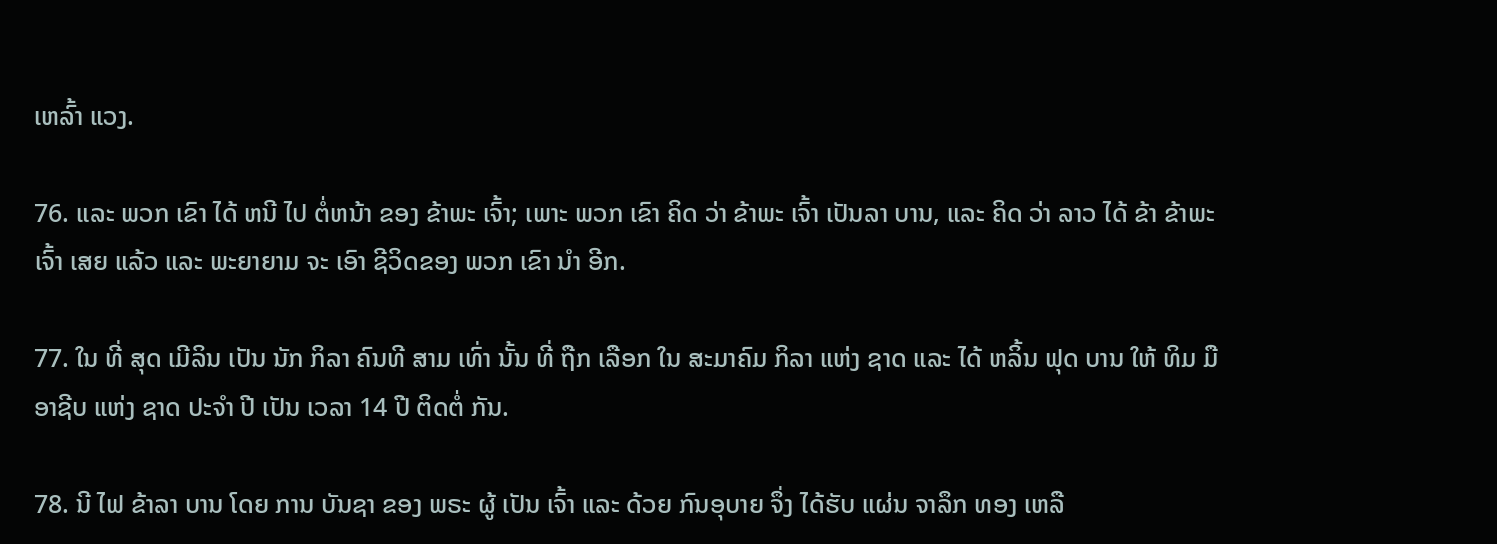ເຫລົ້າ ແວງ.

76. ແລະ ພວກ ເຂົາ ໄດ້ ຫນີ ໄປ ຕໍ່ຫນ້າ ຂອງ ຂ້າພະ ເຈົ້າ; ເພາະ ພວກ ເຂົາ ຄິດ ວ່າ ຂ້າພະ ເຈົ້າ ເປັນລາ ບານ, ແລະ ຄິດ ວ່າ ລາວ ໄດ້ ຂ້າ ຂ້າພະ ເຈົ້າ ເສຍ ແລ້ວ ແລະ ພະຍາຍາມ ຈະ ເອົາ ຊີວິດຂອງ ພວກ ເຂົາ ນໍາ ອີກ.

77. ໃນ ທີ່ ສຸດ ເມີລິນ ເປັນ ນັກ ກິລາ ຄົນທີ ສາມ ເທົ່າ ນັ້ນ ທີ່ ຖືກ ເລືອກ ໃນ ສະມາຄົມ ກິລາ ແຫ່ງ ຊາດ ແລະ ໄດ້ ຫລິ້ນ ຟຸດ ບານ ໃຫ້ ທິມ ມື ອາຊີບ ແຫ່ງ ຊາດ ປະຈໍາ ປີ ເປັນ ເວລາ 14 ປີ ຕິດຕໍ່ ກັນ.

78. ນີ ໄຟ ຂ້າລາ ບານ ໂດຍ ການ ບັນຊາ ຂອງ ພຣະ ຜູ້ ເປັນ ເຈົ້າ ແລະ ດ້ວຍ ກົນອຸບາຍ ຈຶ່ງ ໄດ້ຮັບ ແຜ່ນ ຈາລຶກ ທອງ ເຫລື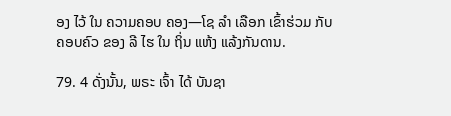ອງ ໄວ້ ໃນ ຄວາມຄອບ ຄອງ—ໂຊ ລໍາ ເລືອກ ເຂົ້າຮ່ວມ ກັບ ຄອບຄົວ ຂອງ ລີ ໄຮ ໃນ ຖິ່ນ ແຫ້ງ ແລ້ງກັນດານ.

79. 4 ດັ່ງນັ້ນ, ພຣະ ເຈົ້າ ໄດ້ ບັນຊາ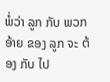ພໍ່ວ່າ ລູກ ກັບ ພວກ ອ້າຍ ຂອງ ລູກ ຈະ ຕ້ອງ ກັບ ໄປ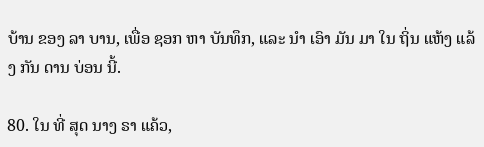ບ້ານ ຂອງ ລາ ບານ, ເພື່ອ ຊອກ ຫາ ບັນທຶກ, ແລະ ນໍາ ເອົາ ມັນ ມາ ໃນ ຖິ່ນ ແຫ້ງ ແລ້ງ ກັນ ດານ ບ່ອນ ນີ້.

80. ໃນ ທີ່ ສຸດ ນາງ ຣາ ແຄ້ວ,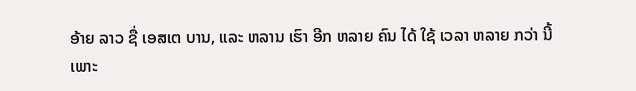ອ້າຍ ລາວ ຊື່ ເອສເຕ ບານ, ແລະ ຫລານ ເຮົາ ອີກ ຫລາຍ ຄົນ ໄດ້ ໃຊ້ ເວລາ ຫລາຍ ກວ່າ ນີ້ ເພາະ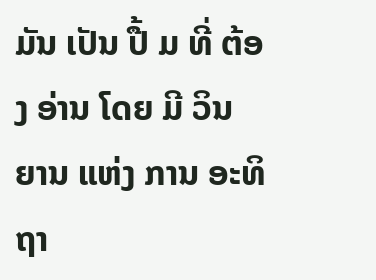ມັນ ເປັນ ປື້ ມ ທີ່ ຕ້ອງ ອ່ານ ໂດຍ ມີ ວິນ ຍານ ແຫ່ງ ການ ອະທິຖາ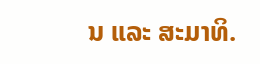ນ ແລະ ສະມາທິ.